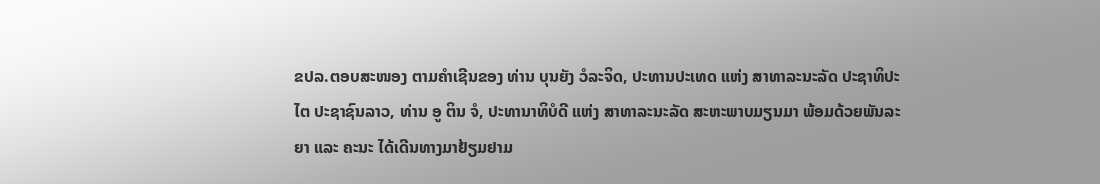ຂປລ.ຕອບສະໜອງ ຕາມຄຳເຊີນຂອງ ທ່ານ ບຸນຍັງ ວໍລະຈິດ, ປະທານປະເທດ ແຫ່ງ ສາທາລະນະລັດ ປະຊາທິປະໄຕ ປະຊາຊົນລາວ, ທ່ານ ອູ ຕິນ ຈໍ, ປະທານາທິບໍດີ ແຫ່ງ ສາທາລະນະລັດ ສະຫະພາບມຽນມາ ພ້ອມດ້ວຍພັນລະຍາ ແລະ ຄະນະ ໄດ້ເດີນທາງມາຢ້ຽມຢາມ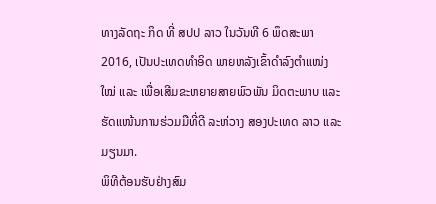ທາງລັດຖະ ກິດ ທີ່ ສປປ ລາວ ໃນວັນທີ 6 ພຶດສະພາ 2016, ເປັນປະເທດທໍາອິດ ພາຍຫລັງເຂົ້າດຳລົງຕຳແໜ່ງໃໝ່ ແລະ ເພື່ອເສີມຂະຫຍາຍສາຍພົວພັນ ມິດຕະພາບ ແລະ ຮັດແໜ້ນການຮ່ວມມືທີ່ດີ ລະຫ່ວາງ ສອງປະເທດ ລາວ ແລະ ມຽນມາ.
ພິທີຕ້ອນຮັບຢ່າງສົມ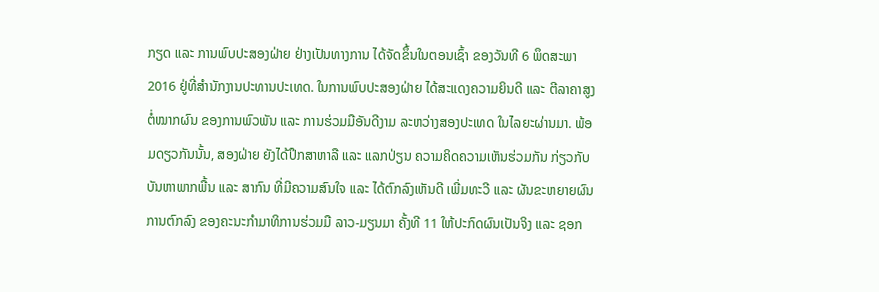ກຽດ ແລະ ການພົບປະສອງຝ່າຍ ຢ່າງເປັນທາງການ ໄດ້ຈັດຂຶ້ນໃນຕອນເຊົ້າ ຂອງວັນທີ 6 ພຶດສະພາ 2016 ຢູ່ທີ່ສຳນັກງານປະທານປະເທດ. ໃນການພົບປະສອງຝ່າຍ ໄດ້ສະແດງຄວາມຍິນດີ ແລະ ຕີລາຄາສູງຕໍ່ໝາກຜົນ ຂອງການພົວພັນ ແລະ ການຮ່ວມມືອັນດີງາມ ລະຫວ່າງສອງປະເທດ ໃນໄລຍະຜ່ານມາ. ພ້ອມດຽວກັນນັ້ນ, ສອງຝ່າຍ ຍັງໄດ້ປຶກສາຫາລື ແລະ ແລກປ່ຽນ ຄວາມຄິດຄວາມເຫັນຮ່ວມກັນ ກ່ຽວກັບບັນຫາພາກພື້ນ ແລະ ສາກົນ ທີ່ມີຄວາມສົນໃຈ ແລະ ໄດ້ຕົກລົງເຫັນດີ ເພີ່ມທະວີ ແລະ ຜັນຂະຫຍາຍຜົນການຕົກລົງ ຂອງຄະນະກຳມາທິການຮ່ວມມື ລາວ-ມຽນມາ ຄັ້ງທີ 11 ໃຫ້ປະກົດຜົນເປັນຈິງ ແລະ ຊອກ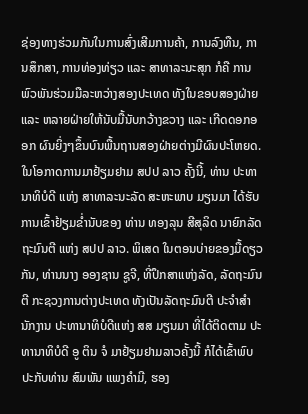ຊ່ອງທາງຮ່ວມກັນໃນການສົ່ງເສີມການຄ້າ, ການລົງທືນ, ການສຶກສາ, ການທ່ອງທ່ຽວ ແລະ ສາທາລະນະສຸກ ກໍຄື ການພົວພັນຮ່ວມມືລະຫວ່າງສອງປະເທດ ທັງໃນຂອບສອງຝ່າຍ ແລະ ຫລາຍຝ່າຍໃຫ້ນັບມື້ນັບກວ້າງຂວາງ ແລະ ເກີດດອກອອກ ຜົນຍິ່ງໆຂຶ້ນບົນພື້ນຖານສອງຝ່າຍຕ່າງມີຜົນປະໂຫຍດ.
ໃນໂອກາດການມາຢ້ຽມຢາມ ສປປ ລາວ ຄັ້ງນີ້, ທ່ານ ປະທານາທິບໍດີ ແຫ່ງ ສາທາລະນະລັດ ສະຫະພາບ ມຽນມາ ໄດ້ຮັບການເຂົ້າຢ້ຽມຂໍ່ານັບຂອງ ທ່ານ ທອງລຸນ ສີສຸລິດ ນາຍົກລັດຖະມົນຕີ ແຫ່ງ ສປປ ລາວ. ພິເສດ ໃນຕອນບ່າຍຂອງມື້ດຽວກັນ, ທ່ານນາງ ອອງຊານ ຊູຈີ, ທີ່ປຶກສາແຫ່ງລັດ, ລັດຖະມົນຕີ ກະຊວງການຕ່າງປະເທດ ທັງເປັນລັດຖະມົນຕີ ປະຈໍາສຳນັກງານ ປະທານາທິບໍດີແຫ່ງ ສສ ມຽນມາ ທີ່ໄດ້ຕິດຕາມ ປະທານາທິບໍດີ ອູ ຕິນ ຈໍ ມາຢ້ຽມຢາມລາວຄັ້ງນີ້ ກໍໄດ້ເຂົ້າພົບປະກັບທ່ານ ສົມພັນ ແພງຄຳມີ, ຮອງ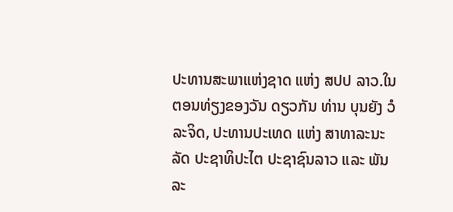ປະທານສະພາແຫ່ງຊາດ ແຫ່ງ ສປປ ລາວ.ໃນຕອນທ່ຽງຂອງວັນ ດຽວກັນ ທ່ານ ບຸນຍັງ ວໍລະຈິດ, ປະທານປະເທດ ແຫ່ງ ສາທາລະນະລັດ ປະຊາທິປະໄຕ ປະຊາຊົນລາວ ແລະ ພັນລະ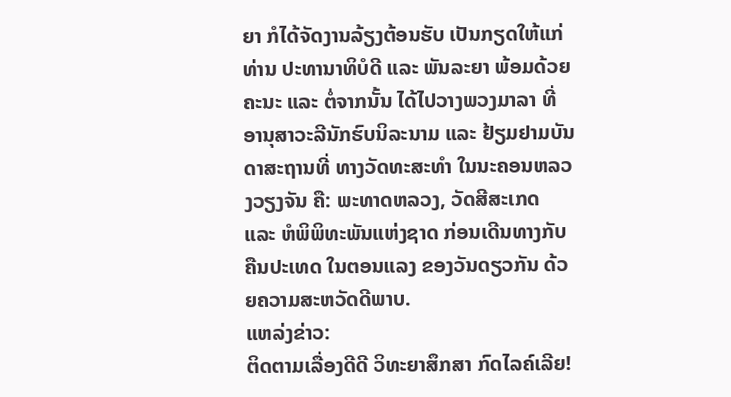ຍາ ກໍໄດ້ຈັດງານລ້ຽງຕ້ອນຮັບ ເປັນກຽດໃຫ້ແກ່ທ່ານ ປະທານາທິບໍດີ ແລະ ພັນລະຍາ ພ້ອມດ້ວຍຄະນະ ແລະ ຕໍ່ຈາກນັ້ນ ໄດ້ໄປວາງພວງມາລາ ທີ່ ອານຸສາວະລີນັກຮົບນິລະນາມ ແລະ ຢ້ຽມຢາມບັນດາສະຖານທີ່ ທາງວັດທະສະທໍາ ໃນນະຄອນຫລວງວຽງຈັນ ຄື: ພະທາດຫລວງ, ວັດສີສະເກດ ແລະ ຫໍພິພິທະພັນແຫ່ງຊາດ ກ່ອນເດີນທາງກັບຄືນປະເທດ ໃນຕອນແລງ ຂອງວັນດຽວກັນ ດ້ວຍຄວາມສະຫວັດດີພາບ.
ແຫລ່ງຂ່າວ:
ຕິດຕາມເລື່ອງດີດີ ວິທະຍາສຶກສາ ກົດໄລຄ໌ເລີຍ!